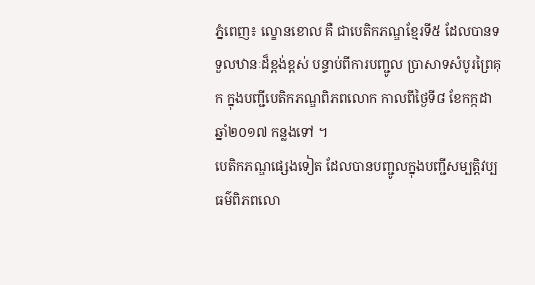ភ្នំពេញ៖ ល្ខោនខោល គឺ ជាបេតិកភណ្ឌខ្មែរទី៥ ដែលបានទទួលឋានៈដ៏ខ្ពង់ខ្ពស់ បន្ទាប់ពីការបញ្ជូល ប្រាសាទសំបូរព្រៃគុក ក្នុងបញ្ជីបេតិកភណ្ឌពិភពលោក កាលពីថ្ងៃទី៨ ខែកក្កដា ឆ្នាំ២០១៧ កន្លងទៅ ។
បេតិកភណ្ឌផ្សេងទៀត ដែលបានបញ្ជូលក្នុងបញ្ជីសម្បត្តិវប្បធម៌ពិភពលោ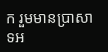ក រួមមានប្រាសាទអ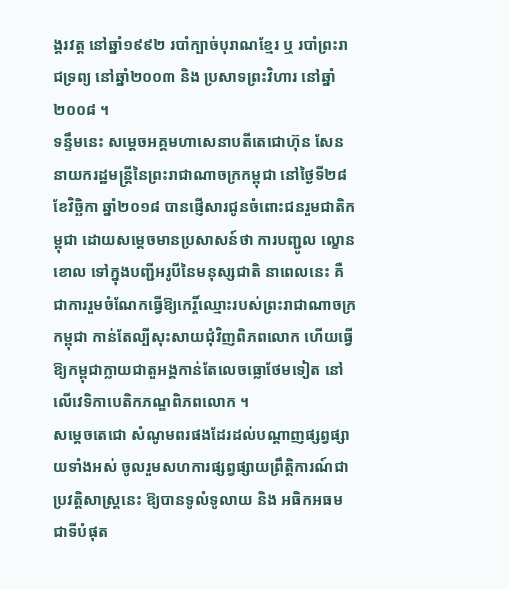ង្គរវត្ត នៅឆ្នាំ១៩៩២ របាំក្បាច់បុរាណខ្មែរ ឬ របាំព្រះរាជទ្រព្យ នៅឆ្នាំ២០០៣ និង ប្រសាទព្រះវិហារ នៅឆ្នាំ២០០៨ ។
ទន្ទឹមនេះ សម្តេចអគ្គមហាសេនាបតីតេជោហ៊ុន សែន នាយករដ្ឋមន្ត្រីនៃព្រះរាជាណាចក្រកម្ពុជា នៅថ្ងៃទី២៨ ខែវិច្ឆិកា ឆ្នាំ២០១៨ បានផ្ញើសារជូនចំពោះជនរួមជាតិកម្ពុជា ដោយសម្តេចមានប្រសាសន៍ថា ការបញ្ជូល ល្ខោនខោល ទៅក្នុងបញ្ជីអរូបីនៃមនុស្សជាតិ នាពេលនេះ គឺ ជាការរួមចំណែកធ្វើឱ្យកេរ្តិ៍ឈ្មោះរបស់ព្រះរាជាណាចក្រកម្ពុជា កាន់តែល្បីសុះសាយជុំវិញពិភពលោក ហើយធ្វើឱ្យកម្ពុជាក្លាយជាតួអង្គកាន់តែលេចធ្លោថែមទៀត នៅលើវេទិកាបេតិកភណ្ឌពិភពលោក ។
សម្តេចតេជោ សំណូមពរផងដែរដល់បណ្ដាញផ្សព្វផ្សាយទាំងអស់ ចូលរួមសហការផ្សព្វផ្សាយព្រឹត្តិការណ៍ជាប្រវត្តិសាស្រ្តនេះ ឱ្យបានទូលំទូលាយ និង អធិកអធមជាទីបំផុត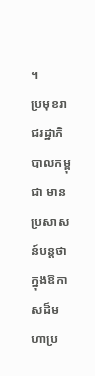។
ប្រមុខរាជរដ្ឋាភិបាលកម្ពុជា មានប្រសាសន៍បន្តថា ក្នុងឱកាសដ៏មហាប្រ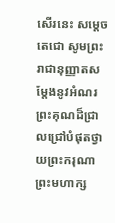សើរនេះ សម្តេចតេជោ សូមព្រះរាជានុញ្ញាតសម្តែងនូវអំណរព្រះគុណដ៏ជ្រាលជ្រៅបំផុតថ្វាយព្រះករុណាព្រះមហាក្ស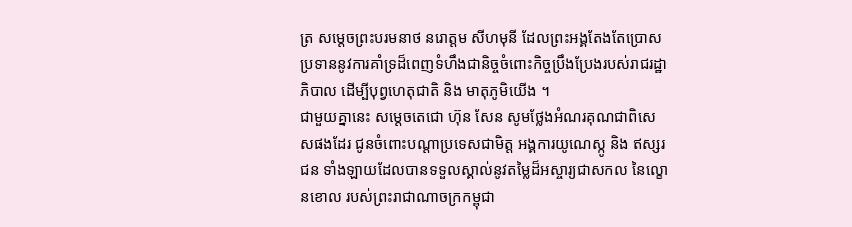ត្រ សម្តេចព្រះបរមនាថ នរោត្តម សីហមុនី ដែលព្រះអង្គតែងតែប្រោសប្រទាននូវការគាំទ្រដ៏ពេញទំហឹងជានិច្ចចំពោះកិច្ចប្រឹងប្រែងរបស់រាជរដ្ឋាភិបាល ដើម្បីបុព្វហេតុជាតិ និង មាតុភូមិយើង ។
ជាមួយគ្នានេះ សម្តេចតេជោ ហ៊ុន សែន សូមថ្លែងអំណរគុណជាពិសេសផងដែរ ជូនចំពោះបណ្ដាប្រទេសជាមិត្ត អង្គការយូណេស្កូ និង ឥស្សរជន ទាំងឡាយដែលបានទទួលស្គាល់នូវតម្លៃដ៏អស្ចារ្យជាសកល នៃល្ខោនខោល របស់ព្រះរាជាណាចក្រកម្ពុជា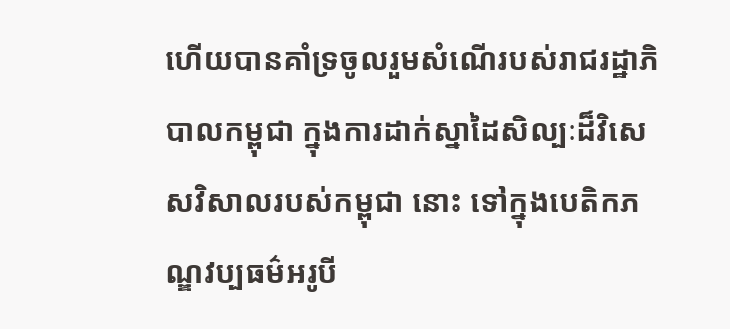ហើយបានគាំទ្រចូលរួមសំណើរបស់រាជរដ្ឋាភិបាលកម្ពុជា ក្នុងការដាក់ស្នាដៃសិល្បៈដ៏វិសេសវិសាលរបស់កម្ពុជា នោះ ទៅក្នុងបេតិកភណ្ឌវប្បធម៌អរូបី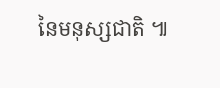នៃមនុស្សជាតិ ៕